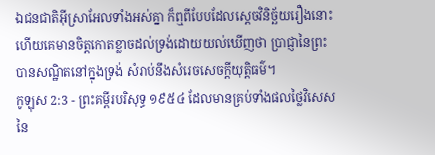ឯជនជាតិអ៊ីស្រាអែលទាំងអស់គ្នា ក៏ឮពីបែបដែលស្តេចវិនិច្ឆ័យរឿងនោះ ហើយគេមានចិត្តកោតខ្លាចដល់ទ្រង់ដោយយល់ឃើញថា ប្រាជ្ញានៃព្រះបានសណ្ឋិតនៅក្នុងទ្រង់ សំរាប់នឹងសំរេចសេចក្ដីយុត្តិធម៌។
កូឡុស 2:3 - ព្រះគម្ពីរបរិសុទ្ធ ១៩៥៤ ដែលមានគ្រប់ទាំងផលថ្លៃវិសេសនៃ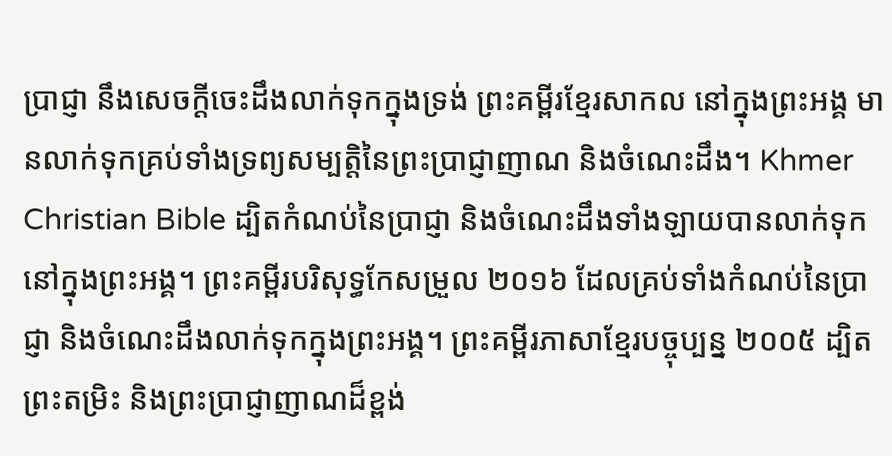ប្រាជ្ញា នឹងសេចក្ដីចេះដឹងលាក់ទុកក្នុងទ្រង់ ព្រះគម្ពីរខ្មែរសាកល នៅក្នុងព្រះអង្គ មានលាក់ទុកគ្រប់ទាំងទ្រព្យសម្បត្តិនៃព្រះប្រាជ្ញាញាណ និងចំណេះដឹង។ Khmer Christian Bible ដ្បិតកំណប់នៃប្រាជ្ញា និងចំណេះដឹងទាំងឡាយបានលាក់ទុកនៅក្នុងព្រះអង្គ។ ព្រះគម្ពីរបរិសុទ្ធកែសម្រួល ២០១៦ ដែលគ្រប់ទាំងកំណប់នៃប្រាជ្ញា និងចំណេះដឹងលាក់ទុកក្នុងព្រះអង្គ។ ព្រះគម្ពីរភាសាខ្មែរបច្ចុប្បន្ន ២០០៥ ដ្បិតព្រះតម្រិះ និងព្រះប្រាជ្ញាញាណដ៏ខ្ពង់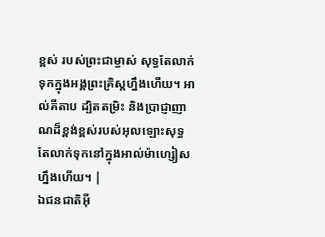ខ្ពស់ របស់ព្រះជាម្ចាស់ សុទ្ធតែលាក់ទុកក្នុងអង្គព្រះគ្រិស្តហ្នឹងហើយ។ អាល់គីតាប ដ្បិតតម្រិះ និងប្រាជ្ញាញាណដ៏ខ្ពង់ខ្ពស់របស់អុលឡោះសុទ្ធតែលាក់ទុកនៅក្នុងអាល់ម៉ាហ្សៀសហ្នឹងហើយ។ |
ឯជនជាតិអ៊ី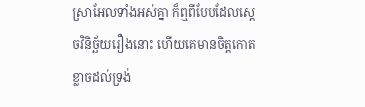ស្រាអែលទាំងអស់គ្នា ក៏ឮពីបែបដែលស្តេចវិនិច្ឆ័យរឿងនោះ ហើយគេមានចិត្តកោតខ្លាចដល់ទ្រង់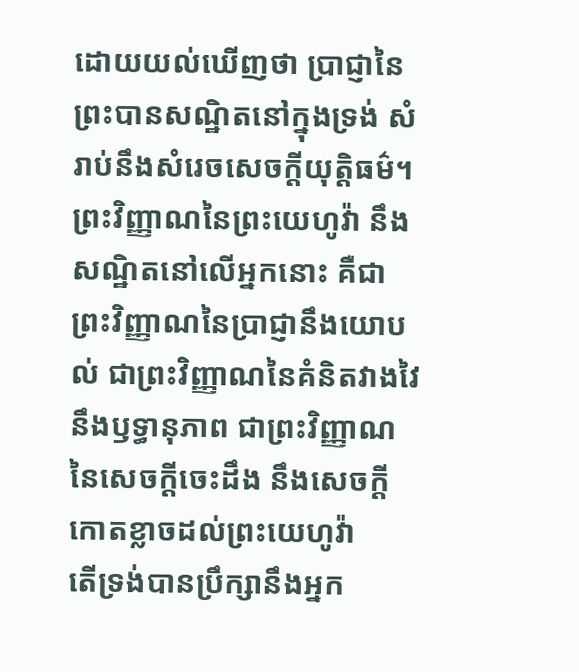ដោយយល់ឃើញថា ប្រាជ្ញានៃព្រះបានសណ្ឋិតនៅក្នុងទ្រង់ សំរាប់នឹងសំរេចសេចក្ដីយុត្តិធម៌។
ព្រះវិញ្ញាណនៃព្រះយេហូវ៉ា នឹងសណ្ឋិតនៅលើអ្នកនោះ គឺជាព្រះវិញ្ញាណនៃប្រាជ្ញានឹងយោបល់ ជាព្រះវិញ្ញាណនៃគំនិតវាងវៃ នឹងឫទ្ធានុភាព ជាព្រះវិញ្ញាណនៃសេចក្ដីចេះដឹង នឹងសេចក្ដីកោតខ្លាចដល់ព្រះយេហូវ៉ា
តើទ្រង់បានប្រឹក្សានឹងអ្នក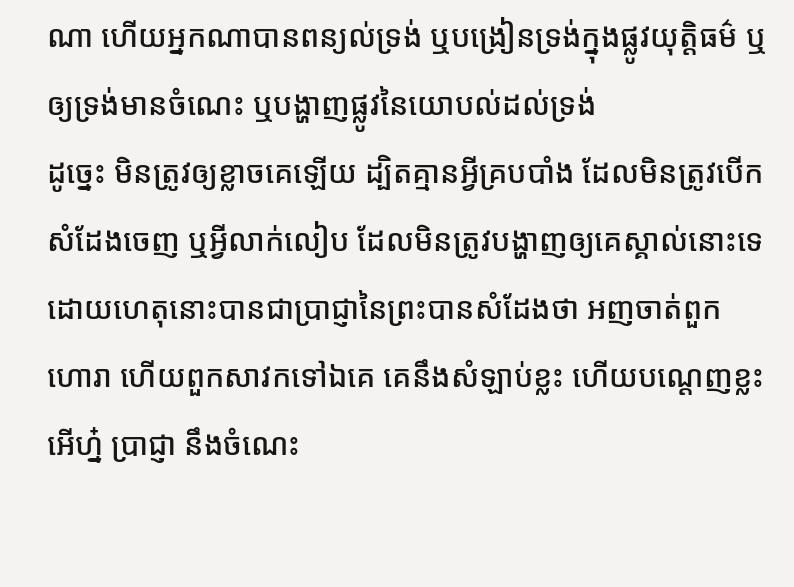ណា ហើយអ្នកណាបានពន្យល់ទ្រង់ ឬបង្រៀនទ្រង់ក្នុងផ្លូវយុត្តិធម៌ ឬឲ្យទ្រង់មានចំណេះ ឬបង្ហាញផ្លូវនៃយោបល់ដល់ទ្រង់
ដូច្នេះ មិនត្រូវឲ្យខ្លាចគេឡើយ ដ្បិតគ្មានអ្វីគ្របបាំង ដែលមិនត្រូវបើកសំដែងចេញ ឬអ្វីលាក់លៀប ដែលមិនត្រូវបង្ហាញឲ្យគេស្គាល់នោះទេ
ដោយហេតុនោះបានជាប្រាជ្ញានៃព្រះបានសំដែងថា អញចាត់ពួកហោរា ហើយពួកសាវកទៅឯគេ គេនឹងសំឡាប់ខ្លះ ហើយបណ្តេញខ្លះ
អើហ្ន៎ ប្រាជ្ញា នឹងចំណេះ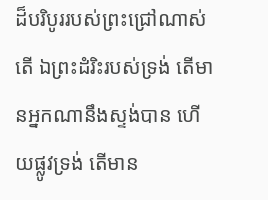ដ៏បរិបូររបស់ព្រះជ្រៅណាស់តើ ឯព្រះដំរិះរបស់ទ្រង់ តើមានអ្នកណានឹងស្ទង់បាន ហើយផ្លូវទ្រង់ តើមាន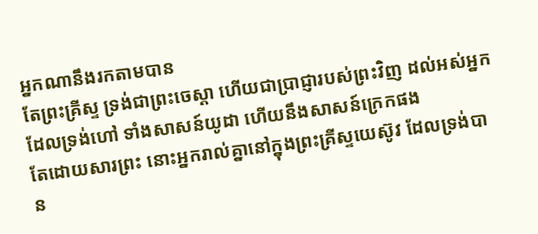អ្នកណានឹងរកតាមបាន
តែព្រះគ្រីស្ទ ទ្រង់ជាព្រះចេស្តា ហើយជាប្រាជ្ញារបស់ព្រះវិញ ដល់អស់អ្នកដែលទ្រង់ហៅ ទាំងសាសន៍យូដា ហើយនឹងសាសន៍ក្រេកផង
តែដោយសារព្រះ នោះអ្នករាល់គ្នានៅក្នុងព្រះគ្រីស្ទយេស៊ូវ ដែលទ្រង់បាន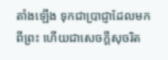តាំងឡើង ទុកជាប្រាជ្ញាដែលមកពីព្រះ ហើយជាសេចក្ដីសុចរិត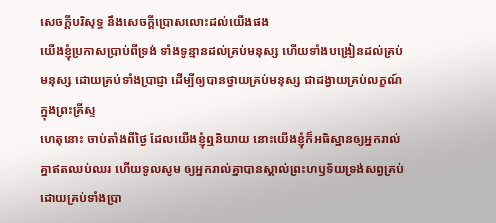សេចក្ដីបរិសុទ្ធ នឹងសេចក្ដីប្រោសលោះដល់យើងផង
យើងខ្ញុំប្រកាសប្រាប់ពីទ្រង់ ទាំងទូន្មានដល់គ្រប់មនុស្ស ហើយទាំងបង្រៀនដល់គ្រប់មនុស្ស ដោយគ្រប់ទាំងប្រាជ្ញា ដើម្បីឲ្យបានថ្វាយគ្រប់មនុស្ស ជាដង្វាយគ្រប់លក្ខណ៍ក្នុងព្រះគ្រីស្ទ
ហេតុនោះ ចាប់តាំងពីថ្ងៃ ដែលយើងខ្ញុំឮនិយាយ នោះយើងខ្ញុំក៏អធិស្ឋានឲ្យអ្នករាល់គ្នាឥតឈប់ឈរ ហើយទូលសូម ឲ្យអ្នករាល់គ្នាបានស្គាល់ព្រះហឫទ័យទ្រង់សព្វគ្រប់ ដោយគ្រប់ទាំងប្រា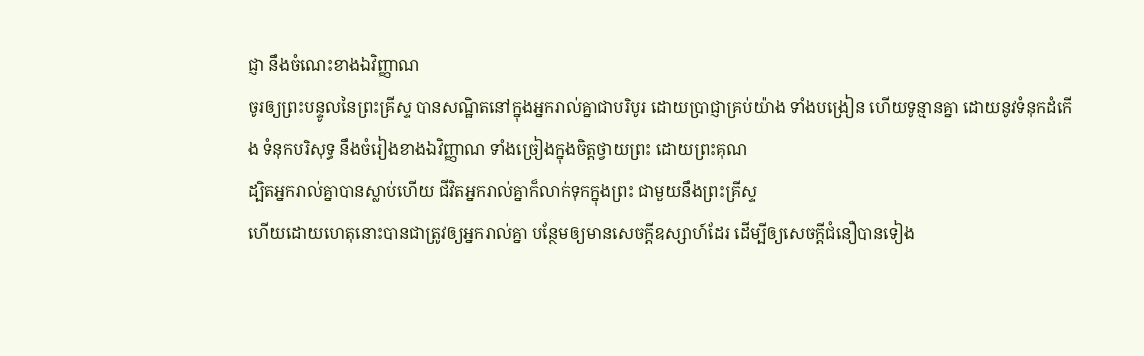ជ្ញា នឹងចំណេះខាងឯវិញ្ញាណ
ចូរឲ្យព្រះបន្ទូលនៃព្រះគ្រីស្ទ បានសណ្ឋិតនៅក្នុងអ្នករាល់គ្នាជាបរិបូរ ដោយប្រាជ្ញាគ្រប់យ៉ាង ទាំងបង្រៀន ហើយទូន្មានគ្នា ដោយនូវទំនុកដំកើង ទំនុកបរិសុទ្ធ នឹងចំរៀងខាងឯវិញ្ញាណ ទាំងច្រៀងក្នុងចិត្តថ្វាយព្រះ ដោយព្រះគុណ
ដ្បិតអ្នករាល់គ្នាបានស្លាប់ហើយ ជីវិតអ្នករាល់គ្នាក៏លាក់ទុកក្នុងព្រះ ជាមួយនឹងព្រះគ្រីស្ទ
ហើយដោយហេតុនោះបានជាត្រូវឲ្យអ្នករាល់គ្នា បន្ថែមឲ្យមានសេចក្ដីឧស្សាហ៍ដែរ ដើម្បីឲ្យសេចក្ដីជំនឿបានទៀង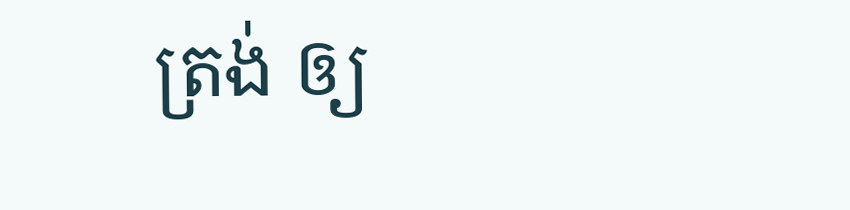ត្រង់ ឲ្យ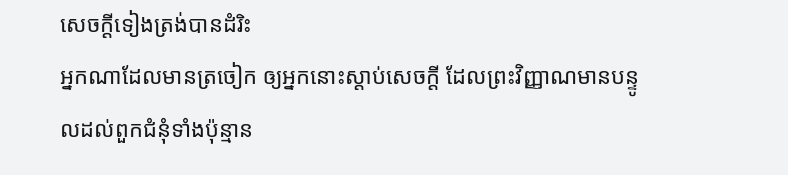សេចក្ដីទៀងត្រង់បានដំរិះ
អ្នកណាដែលមានត្រចៀក ឲ្យអ្នកនោះស្តាប់សេចក្ដី ដែលព្រះវិញ្ញាណមានបន្ទូលដល់ពួកជំនុំទាំងប៉ុន្មាន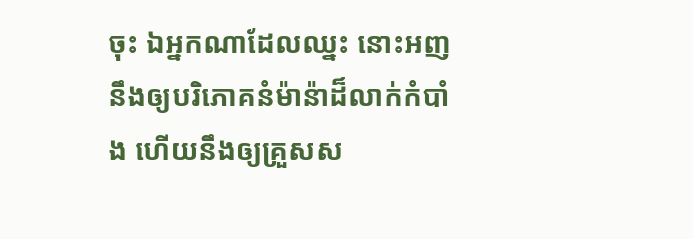ចុះ ឯអ្នកណាដែលឈ្នះ នោះអញនឹងឲ្យបរិភោគនំម៉ាន៉ាដ៏លាក់កំបាំង ហើយនឹងឲ្យគ្រួសស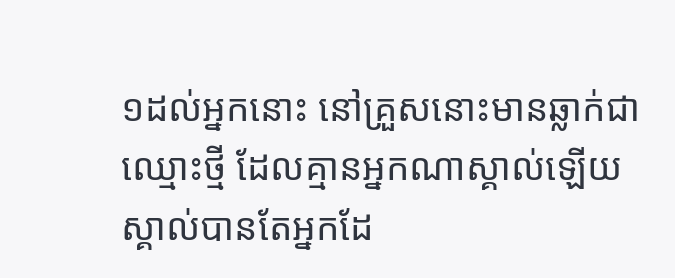១ដល់អ្នកនោះ នៅគ្រួសនោះមានឆ្លាក់ជាឈ្មោះថ្មី ដែលគ្មានអ្នកណាស្គាល់ឡើយ ស្គាល់បានតែអ្នកដែ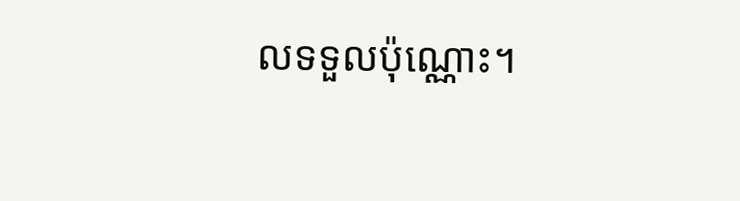លទទួលប៉ុណ្ណោះ។